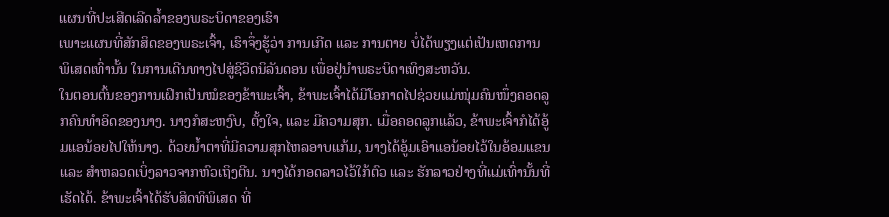ແຜນທີ່ປະເສີດເລີດລ້ຳຂອງພຣະບິດາຂອງເຮົາ
ເພາະແຜນທີ່ສັກສິດຂອງພຣະເຈົ້າ, ເຮົາຈຶ່ງຮູ້ວ່າ ການເກີດ ແລະ ການຕາຍ ບໍ່ໄດ້ພຽງແຕ່ເປັນເຫດການພິເສດເທົ່ານັ້ນ ໃນການເດີນທາງໄປສູ່ຊີວິດນິລັນດອນ ເພື່ອຢູ່ນຳພຣະບິດາເທິງສະຫວັນ.
ໃນຕອນຕົ້ນຂອງການເຝິກເປັນໝໍຂອງຂ້າພະເຈົ້າ, ຂ້າພະເຈົ້າໄດ້ມີໂອກາດໄປຊ່ວຍແມ່ໜຸ່ມຄົນໜຶ່ງຄອດລູກຄົນທຳອິດຂອງນາງ. ນາງກໍສະຫງົບ, ຕັ້ງໃຈ, ແລະ ມີຄວາມສຸກ. ເມື່ອຄອດລູກແລ້ວ, ຂ້າພະເຈົ້າກໍໄດ້ອູ້ມແອນ້ອຍໄປໃຫ້ນາງ. ດ້ວຍນ້ຳຕາທີ່ມີຄວາມສຸກໄຫລອາບແກ້ມ, ນາງໄດ້ອູ້ມເອົາແອນ້ອຍໄວ້ໃນອ້ອມແຂນ ແລະ ສຳຫລວດເບິ່ງລາວຈາກຫົວເຖິງຕີນ. ນາງໄດ້ກອດລາວໄວ້ໃກ້ຕົວ ແລະ ຮັກລາວຢ່າງທີ່ແມ່ເທົ່ານັ້ນທີ່ເຮັດໄດ້. ຂ້າພະເຈົ້າໄດ້ຮັບສິດທິພິເສດ ທີ່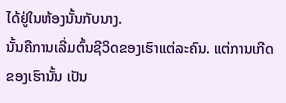ໄດ້ຢູ່ໃນຫ້ອງນັ້ນກັບນາງ.
ນັ້ນຄືການເລີ່ມຕົ້ນຊີວິດຂອງເຮົາແຕ່ລະຄົນ. ແຕ່ການເກີດຂອງເຮົານັ້ນ ເປັນ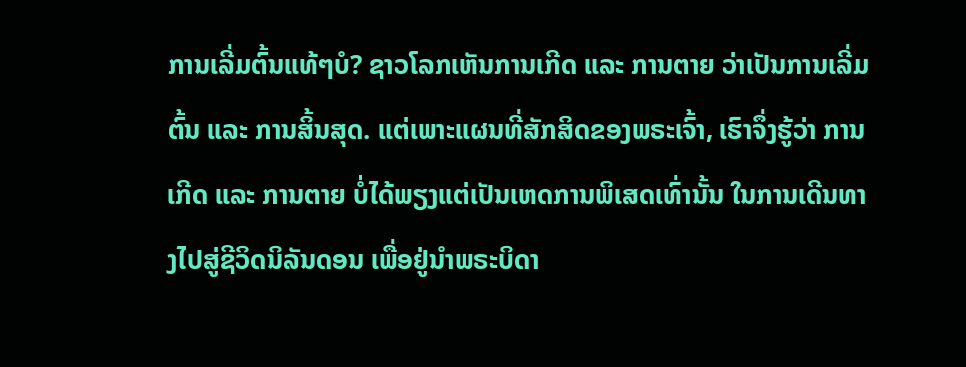ການເລີ່ມຕົ້ນແທ້ໆບໍ? ຊາວໂລກເຫັນການເກີດ ແລະ ການຕາຍ ວ່າເປັນການເລີ່ມຕົ້ນ ແລະ ການສິ້ນສຸດ. ແຕ່ເພາະແຜນທີ່ສັກສິດຂອງພຣະເຈົ້າ, ເຮົາຈຶ່ງຮູ້ວ່າ ການເກີດ ແລະ ການຕາຍ ບໍ່ໄດ້ພຽງແຕ່ເປັນເຫດການພິເສດເທົ່ານັ້ນ ໃນການເດີນທາງໄປສູ່ຊີວິດນິລັນດອນ ເພື່ອຢູ່ນຳພຣະບິດາ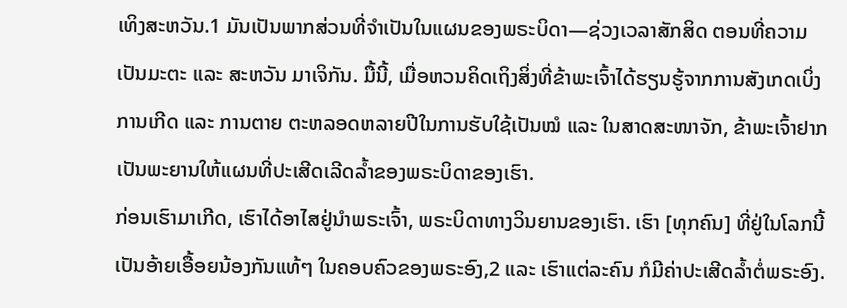ເທິງສະຫວັນ.1 ມັນເປັນພາກສ່ວນທີ່ຈຳເປັນໃນແຜນຂອງພຣະບິດາ—ຊ່ວງເວລາສັກສິດ ຕອນທີ່ຄວາມເປັນມະຕະ ແລະ ສະຫວັນ ມາເຈິກັນ. ມື້ນີ້, ເມື່ອຫວນຄິດເຖິງສິ່ງທີ່ຂ້າພະເຈົ້າໄດ້ຮຽນຮູ້ຈາກການສັງເກດເບິ່ງການເກີດ ແລະ ການຕາຍ ຕະຫລອດຫລາຍປີໃນການຮັບໃຊ້ເປັນໝໍ ແລະ ໃນສາດສະໜາຈັກ, ຂ້າພະເຈົ້າຢາກເປັນພະຍານໃຫ້ແຜນທີ່ປະເສີດເລີດລ້ຳຂອງພຣະບິດາຂອງເຮົາ.
ກ່ອນເຮົາມາເກີດ, ເຮົາໄດ້ອາໄສຢູ່ນຳພຣະເຈົ້າ, ພຣະບິດາທາງວິນຍານຂອງເຮົາ. ເຮົາ [ທຸກຄົນ] ທີ່ຢູ່ໃນໂລກນີ້ ເປັນອ້າຍເອື້ອຍນ້ອງກັນແທ້ໆ ໃນຄອບຄົວຂອງພຣະອົງ,2 ແລະ ເຮົາແຕ່ລະຄົນ ກໍມີຄ່າປະເສີດລ້ຳຕໍ່ພຣະອົງ.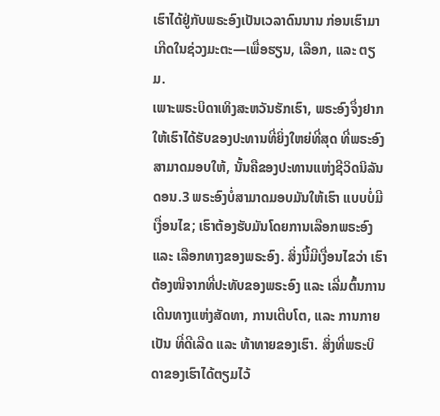ເຮົາໄດ້ຢູ່ກັບພຣະອົງເປັນເວລາດົນນານ ກ່ອນເຮົາມາເກີດໃນຊ່ວງມະຕະ—ເພື່ອຮຽນ, ເລືອກ, ແລະ ຕຽມ.
ເພາະພຣະບິດາເທິງສະຫວັນຮັກເຮົາ, ພຣະອົງຈຶ່ງຢາກໃຫ້ເຮົາໄດ້ຮັບຂອງປະທານທີ່ຍິ່ງໃຫຍ່ທີ່ສຸດ ທີ່ພຣະອົງສາມາດມອບໃຫ້, ນັ້ນຄືຂອງປະທານແຫ່ງຊີວິດນິລັນດອນ.3 ພຣະອົງບໍ່ສາມາດມອບມັນໃຫ້ເຮົາ ແບບບໍ່ມີເງື່ອນໄຂ; ເຮົາຕ້ອງຮັບມັນໂດຍການເລືອກພຣະອົງ ແລະ ເລືອກທາງຂອງພຣະອົງ. ສິ່ງນີ້ມີເງື່ອນໄຂວ່າ ເຮົາຕ້ອງໜີຈາກທີ່ປະທັບຂອງພຣະອົງ ແລະ ເລີ່ມຕົ້ນການເດີນທາງແຫ່ງສັດທາ, ການເຕີບໂຕ, ແລະ ການກາຍເປັນ ທີ່ດີເລີດ ແລະ ທ້າທາຍຂອງເຮົາ. ສິ່ງທີ່ພຣະບິດາຂອງເຮົາໄດ້ຕຽມໄວ້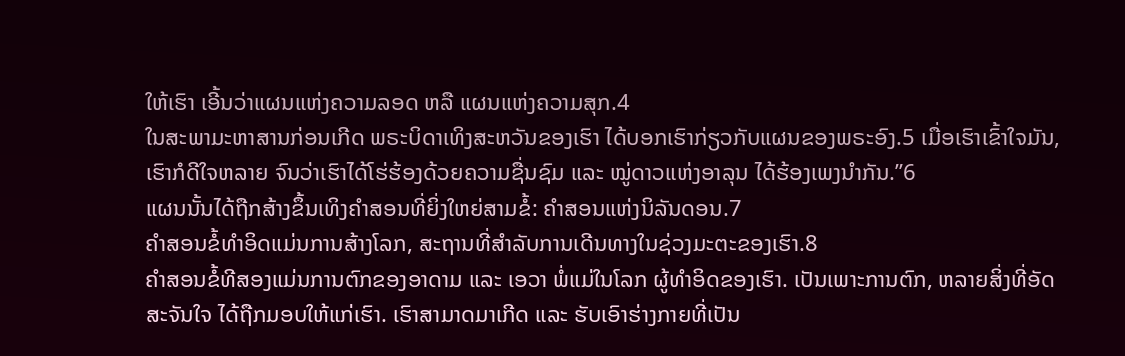ໃຫ້ເຮົາ ເອີ້ນວ່າແຜນແຫ່ງຄວາມລອດ ຫລື ແຜນແຫ່ງຄວາມສຸກ.4
ໃນສະພາມະຫາສານກ່ອນເກີດ ພຣະບິດາເທິງສະຫວັນຂອງເຮົາ ໄດ້ບອກເຮົາກ່ຽວກັບແຜນຂອງພຣະອົງ.5 ເມື່ອເຮົາເຂົ້າໃຈມັນ, ເຮົາກໍດີໃຈຫລາຍ ຈົນວ່າເຮົາໄດ້ໂຮ່ຮ້ອງດ້ວຍຄວາມຊື່ນຊົມ ແລະ ໝູ່ດາວແຫ່ງອາລຸນ ໄດ້ຮ້ອງເພງນຳກັນ.”6
ແຜນນັ້ນໄດ້ຖືກສ້າງຂຶ້ນເທິງຄຳສອນທີ່ຍິ່ງໃຫຍ່ສາມຂໍ້: ຄຳສອນແຫ່ງນິລັນດອນ.7
ຄຳສອນຂໍ້ທຳອິດແມ່ນການສ້າງໂລກ, ສະຖານທີ່ສຳລັບການເດີນທາງໃນຊ່ວງມະຕະຂອງເຮົາ.8
ຄຳສອນຂໍ້ທີສອງແມ່ນການຕົກຂອງອາດາມ ແລະ ເອວາ ພໍ່ແມ່ໃນໂລກ ຜູ້ທຳອິດຂອງເຮົາ. ເປັນເພາະການຕົກ, ຫລາຍສິ່ງທີ່ອັດສະຈັນໃຈ ໄດ້ຖືກມອບໃຫ້ແກ່ເຮົາ. ເຮົາສາມາດມາເກີດ ແລະ ຮັບເອົາຮ່າງກາຍທີ່ເປັນ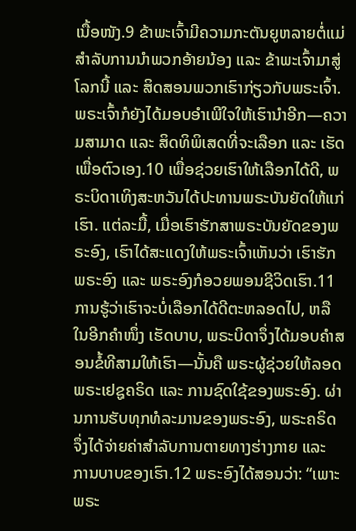ເນື້ອໜັງ.9 ຂ້າພະເຈົ້າມີຄວາມກະຕັນຍູຫລາຍຕໍ່ແມ່ ສຳລັບການນຳພວກອ້າຍນ້ອງ ແລະ ຂ້າພະເຈົ້າມາສູ່ໂລກນີ້ ແລະ ສິດສອນພວກເຮົາກ່ຽວກັບພຣະເຈົ້າ.
ພຣະເຈົ້າກໍຍັງໄດ້ມອບອຳເພີໃຈໃຫ້ເຮົານຳອີກ—ຄວາມສາມາດ ແລະ ສິດທິພິເສດທີ່ຈະເລືອກ ແລະ ເຮັດເພື່ອຕົວເອງ.10 ເພື່ອຊ່ວຍເຮົາໃຫ້ເລືອກໄດ້ດີ, ພຣະບິດາເທິງສະຫວັນໄດ້ປະທານພຣະບັນຍັດໃຫ້ແກ່ເຮົາ. ແຕ່ລະມື້, ເມື່ອເຮົາຮັກສາພຣະບັນຍັດຂອງພຣະອົງ, ເຮົາໄດ້ສະແດງໃຫ້ພຣະເຈົ້າເຫັນວ່າ ເຮົາຮັກພຣະອົງ ແລະ ພຣະອົງກໍອວຍພອນຊີວິດເຮົາ.11
ການຮູ້ວ່າເຮົາຈະບໍ່ເລືອກໄດ້ດີຕະຫລອດໄປ, ຫລື ໃນອີກຄຳໜຶ່ງ ເຮັດບາບ, ພຣະບິດາຈຶ່ງໄດ້ມອບຄຳສອນຂໍ້ທີສາມໃຫ້ເຮົາ—ນັ້ນຄື ພຣະຜູ້ຊ່ວຍໃຫ້ລອດ ພຣະເຢຊູຄຣິດ ແລະ ການຊົດໃຊ້ຂອງພຣະອົງ. ຜ່ານການຮັບທຸກທໍລະມານຂອງພຣະອົງ, ພຣະຄຣິດຈຶ່ງໄດ້ຈ່າຍຄ່າສຳລັບການຕາຍທາງຮ່າງກາຍ ແລະ ການບາບຂອງເຮົາ.12 ພຣະອົງໄດ້ສອນວ່າ: “ເພາະພຣະ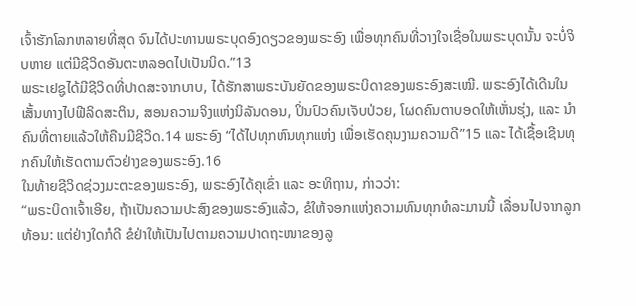ເຈົ້າຮັກໂລກຫລາຍທີ່ສຸດ ຈົນໄດ້ປະທານພຣະບຸດອົງດຽວຂອງພຣະອົງ ເພື່ອທຸກຄົນທີ່ວາງໃຈເຊື່ອໃນພຣະບຸດນັ້ນ ຈະບໍ່ຈິບຫາຍ ແຕ່ມີຊີວິດອັນຕະຫລອດໄປເປັນນິດ.”13
ພຣະເຢຊູໄດ້ມີຊີວິດທີ່ປາດສະຈາກບາບ, ໄດ້ຮັກສາພຣະບັນຍັດຂອງພຣະບິດາຂອງພຣະອົງສະເໝີ. ພຣະອົງໄດ້ເດີນໃນເສັ້ນທາງໄປຟີລິດສະຕິນ, ສອນຄວາມຈິງແຫ່ງນິລັນດອນ, ປິ່ນປົວຄົນເຈັບປ່ວຍ, ໂຜດຄົນຕາບອດໃຫ້ເຫັ່ນຮຸ່ງ, ແລະ ນຳຄົນທີ່ຕາຍແລ້ວໃຫ້ຄືນມີຊີວິດ.14 ພຣະອົງ “ໄດ້ໄປທຸກຫົນທຸກແຫ່ງ ເພື່ອເຮັດຄຸນງາມຄວາມດີ”15 ແລະ ໄດ້ເຊື້ອເຊີນທຸກຄົນໃຫ້ເຮັດຕາມຕົວຢ່າງຂອງພຣະອົງ.16
ໃນທ້າຍຊີວິດຊ່ວງມະຕະຂອງພຣະອົງ, ພຣະອົງໄດ້ຄຸເຂົ່າ ແລະ ອະທິຖານ, ກ່າວວ່າ:
“ພຣະບິດາເຈົ້າເອີຍ, ຖ້າເປັນຄວາມປະສົງຂອງພຣະອົງແລ້ວ, ຂໍໃຫ້ຈອກແຫ່ງຄວາມທົນທຸກທໍລະມານນີ້ ເລື່ອນໄປຈາກລູກທ້ອນ: ແຕ່ຢ່າງໃດກໍດີ ຂໍຢ່າໃຫ້ເປັນໄປຕາມຄວາມປາດຖະໜາຂອງລູ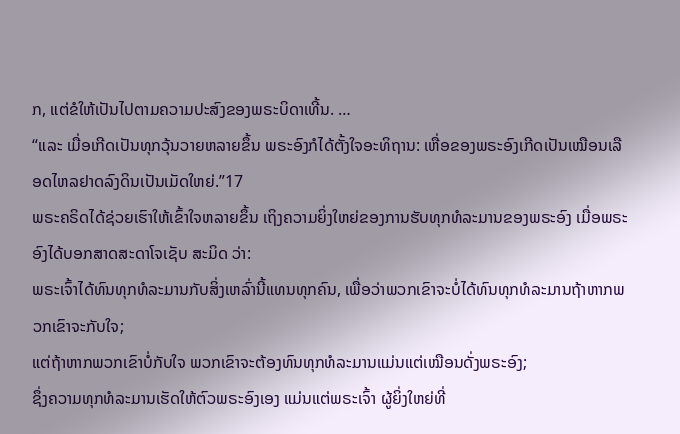ກ, ແຕ່ຂໍໃຫ້ເປັນໄປຕາມຄວາມປະສົງຂອງພຣະບິດາເທີ້ນ. …
“ແລະ ເມື່ອເກີດເປັນທຸກວຸ້ນວາຍຫລາຍຂຶ້ນ ພຣະອົງກໍໄດ້ຕັ້ງໃຈອະທິຖານ: ເຫື່ອຂອງພຣະອົງເກີດເປັນເໝືອນເລືອດໄຫລຢາດລົງດິນເປັນເມັດໃຫຍ່.”17
ພຣະຄຣິດໄດ້ຊ່ວຍເຮົາໃຫ້ເຂົ້າໃຈຫລາຍຂຶ້ນ ເຖິງຄວາມຍິ່ງໃຫຍ່ຂອງການຮັບທຸກທໍລະມານຂອງພຣະອົງ ເມື່ອພຣະອົງໄດ້ບອກສາດສະດາໂຈເຊັບ ສະມິດ ວ່າ:
ພຣະເຈົ້າໄດ້ທົນທຸກທໍລະມານກັບສິ່ງເຫລົ່ານີ້ແທນທຸກຄົນ, ເພື່ອວ່າພວກເຂົາຈະບໍ່ໄດ້ທົນທຸກທໍລະມານຖ້າຫາກພວກເຂົາຈະກັບໃຈ;
ແຕ່ຖ້າຫາກພວກເຂົາບໍ່ກັບໃຈ ພວກເຂົາຈະຕ້ອງທົນທຸກທໍລະມານແມ່ນແຕ່ເໝືອນດັ່ງພຣະອົງ;
ຊຶ່ງຄວາມທຸກທໍລະມານເຮັດໃຫ້ຕົວພຣະອົງເອງ ແມ່ນແຕ່ພຣະເຈົ້າ ຜູ້ຍິ່ງໃຫຍ່ທີ່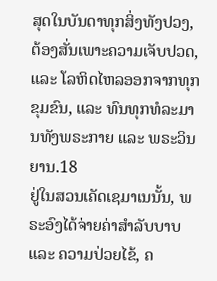ສຸດໃນບັນດາທຸກສິ່ງທັງປວງ, ຕ້ອງສັ່ນເພາະຄວາມເຈັບປວດ, ແລະ ໂລຫິດໄຫລອອກຈາກທຸກຂຸມຂົນ, ແລະ ທົນທຸກທໍລະມານທັງພຣະກາຍ ແລະ ພຣະວິນຍານ.18
ຢູ່ໃນສວນເຄັດເຊມາເນນັ້ນ, ພຣະອົງໄດ້ຈ່າຍຄ່າສຳລັບບາບ ແລະ ຄວາມປ່ວຍໄຂ້, ຄ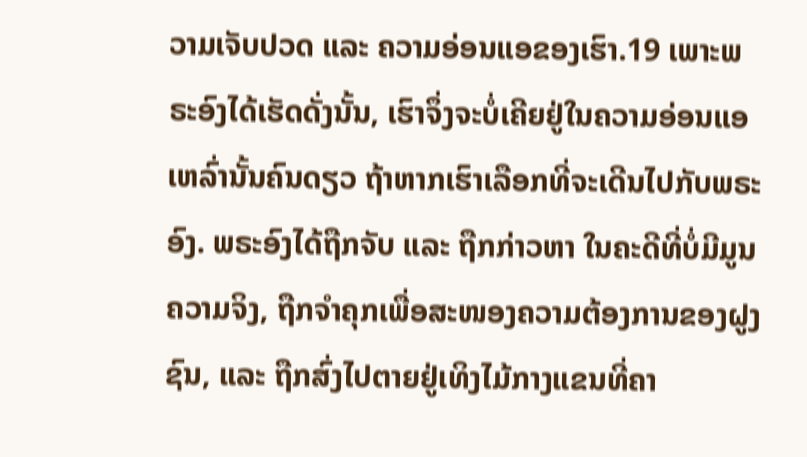ວາມເຈັບປວດ ແລະ ຄວາມອ່ອນແອຂອງເຮົາ.19 ເພາະພຣະອົງໄດ້ເຮັດດັ່ງນັ້ນ, ເຮົາຈຶ່ງຈະບໍ່ເຄີຍຢູ່ໃນຄວາມອ່ອນແອເຫລົ່ານັ້ນຄົນດຽວ ຖ້າຫາກເຮົາເລືອກທີ່ຈະເດີນໄປກັບພຣະອົງ. ພຣະອົງໄດ້ຖືກຈັບ ແລະ ຖືກກ່າວຫາ ໃນຄະດີທີ່ບໍ່ມີມູນຄວາມຈິງ, ຖືກຈຳຄຸກເພື່ອສະໜອງຄວາມຕ້ອງການຂອງຝູງຊົນ, ແລະ ຖືກສົ່ງໄປຕາຍຢູ່ເທິງໄມ້ກາງແຂນທີ່ຄາ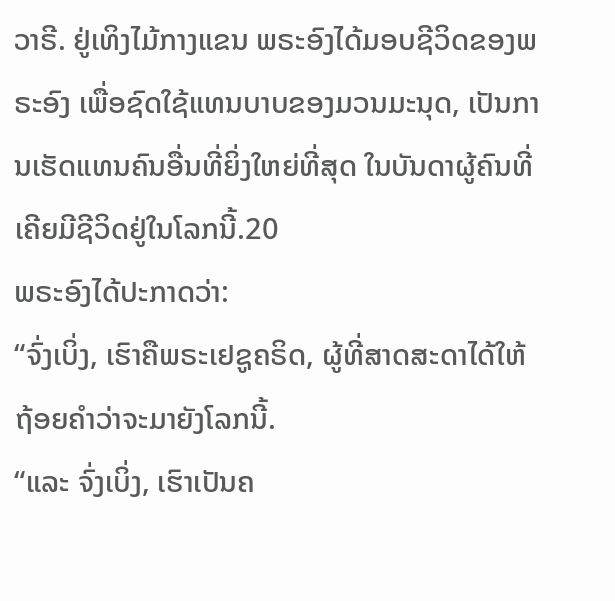ວາຣີ. ຢູ່ເທິງໄມ້ກາງແຂນ ພຣະອົງໄດ້ມອບຊີວິດຂອງພຣະອົງ ເພື່ອຊົດໃຊ້ແທນບາບຂອງມວນມະນຸດ, ເປັນການເຮັດແທນຄົນອື່ນທີ່ຍິ່ງໃຫຍ່ທີ່ສຸດ ໃນບັນດາຜູ້ຄົນທີ່ເຄີຍມີຊີວິດຢູ່ໃນໂລກນີ້.20
ພຣະອົງໄດ້ປະກາດວ່າ:
“ຈົ່ງເບິ່ງ, ເຮົາຄືພຣະເຢຊູຄຣິດ, ຜູ້ທີ່ສາດສະດາໄດ້ໃຫ້ຖ້ອຍຄຳວ່າຈະມາຍັງໂລກນີ້.
“ແລະ ຈົ່ງເບິ່ງ, ເຮົາເປັນຄ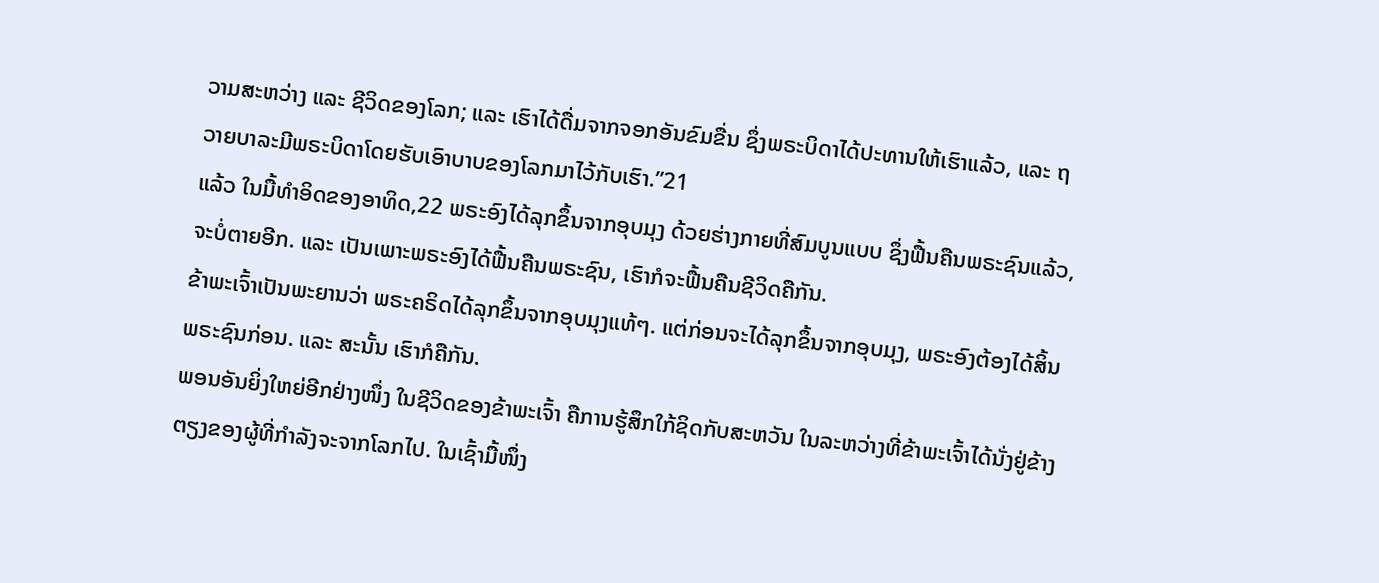ວາມສະຫວ່າງ ແລະ ຊີວິດຂອງໂລກ; ແລະ ເຮົາໄດ້ດື່ມຈາກຈອກອັນຂົມຂື່ນ ຊຶ່ງພຣະບິດາໄດ້ປະທານໃຫ້ເຮົາແລ້ວ, ແລະ ຖວາຍບາລະມີພຣະບິດາໂດຍຮັບເອົາບາບຂອງໂລກມາໄວ້ກັບເຮົາ.”21
ແລ້ວ ໃນມື້ທຳອິດຂອງອາທິດ,22 ພຣະອົງໄດ້ລຸກຂຶ້ນຈາກອຸບມຸງ ດ້ວຍຮ່າງກາຍທີ່ສົມບູນແບບ ຊຶ່ງຟື້ນຄືນພຣະຊົນແລ້ວ, ຈະບໍ່ຕາຍອີກ. ແລະ ເປັນເພາະພຣະອົງໄດ້ຟື້ນຄືນພຣະຊົນ, ເຮົາກໍຈະຟື້ນຄືນຊີວິດຄືກັນ.
ຂ້າພະເຈົ້າເປັນພະຍານວ່າ ພຣະຄຣິດໄດ້ລຸກຂຶ້ນຈາກອຸບມຸງແທ້ໆ. ແຕ່ກ່ອນຈະໄດ້ລຸກຂຶ້ນຈາກອຸບມຸງ, ພຣະອົງຕ້ອງໄດ້ສິ້ນພຣະຊົນກ່ອນ. ແລະ ສະນັ້ນ ເຮົາກໍຄືກັນ.
ພອນອັນຍິ່ງໃຫຍ່ອີກຢ່າງໜຶ່ງ ໃນຊີວິດຂອງຂ້າພະເຈົ້າ ຄືການຮູ້ສຶກໃກ້ຊິດກັບສະຫວັນ ໃນລະຫວ່າງທີ່ຂ້າພະເຈົ້າໄດ້ນັ່ງຢູ່ຂ້າງຕຽງຂອງຜູ້ທີ່ກຳລັງຈະຈາກໂລກໄປ. ໃນເຊົ້າມື້ໜຶ່ງ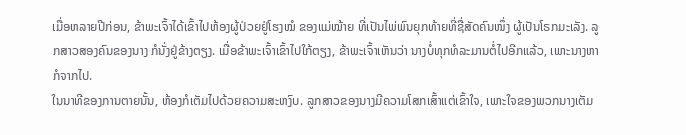ເມື່ອຫລາຍປີກ່ອນ, ຂ້າພະເຈົ້າໄດ້ເຂົ້າໄປຫ້ອງຜູ້ປ່ວຍຢູ່ໂຮງໝໍ ຂອງແມ່ໝ້າຍ ທີ່ເປັນໄພ່ພົນຍຸກທ້າຍທີ່ຊື່ສັດຄົນໜຶ່ງ ຜູ້ເປັນໂຣກມະເລັງ. ລູກສາວສອງຄົນຂອງນາງ ກໍນັ່ງຢູ່ຂ້າງຕຽງ. ເມື່ອຂ້າພະເຈົ້າເຂົ້າໄປໃກ້ຕຽງ, ຂ້າພະເຈົ້າເຫັນວ່າ ນາງບໍ່ທຸກທໍລະມານຕໍ່ໄປອີກແລ້ວ, ເພາະນາງຫາກໍຈາກໄປ.
ໃນນາທີຂອງການຕາຍນັ້ນ, ຫ້ອງກໍເຕັມໄປດ້ວຍຄວາມສະຫງົບ. ລູກສາວຂອງນາງມີຄວາມໂສກເສົ້າແຕ່ເຂົ້າໃຈ, ເພາະໃຈຂອງພວກນາງເຕັມ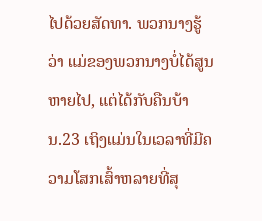ໄປດ້ວຍສັດທາ. ພວກນາງຮູ້ວ່າ ແມ່ຂອງພວກນາງບໍ່ໄດ້ສູນຫາຍໄປ, ແຕ່ໄດ້ກັບຄືນບ້ານ.23 ເຖິງແມ່ນໃນເວລາທີ່ມີຄວາມໂສກເສົ້າຫລາຍທີ່ສຸ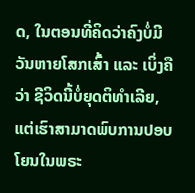ດ, ໃນຕອນທີ່ຄິດວ່າຄົງບໍ່ມີວັນຫາຍໂສກເສົ້າ ແລະ ເບິ່ງຄືວ່າ ຊີວິດນີ້ບໍ່ຍຸດຕິທຳເລີຍ, ແຕ່ເຮົາສາມາດພົບການປອບໂຍນໃນພຣະ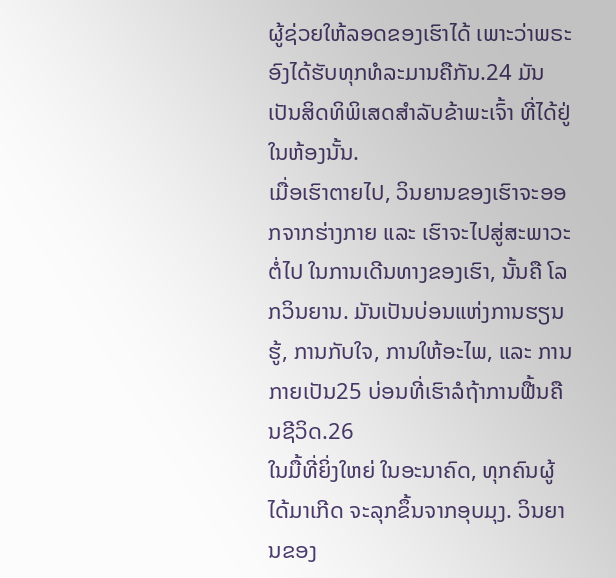ຜູ້ຊ່ວຍໃຫ້ລອດຂອງເຮົາໄດ້ ເພາະວ່າພຣະອົງໄດ້ຮັບທຸກທໍລະມານຄືກັນ.24 ມັນເປັນສິດທິພິເສດສຳລັບຂ້າພະເຈົ້າ ທີ່ໄດ້ຢູ່ໃນຫ້ອງນັ້ນ.
ເມື່ອເຮົາຕາຍໄປ, ວິນຍານຂອງເຮົາຈະອອກຈາກຮ່າງກາຍ ແລະ ເຮົາຈະໄປສູ່ສະພາວະຕໍ່ໄປ ໃນການເດີນທາງຂອງເຮົາ, ນັ້ນຄື ໂລກວິນຍານ. ມັນເປັນບ່ອນແຫ່ງການຮຽນຮູ້, ການກັບໃຈ, ການໃຫ້ອະໄພ, ແລະ ການກາຍເປັນ25 ບ່ອນທີ່ເຮົາລໍຖ້າການຟື້ນຄືນຊີວິດ.26
ໃນມື້ທີ່ຍິ່ງໃຫຍ່ ໃນອະນາຄົດ, ທຸກຄົນຜູ້ໄດ້ມາເກີດ ຈະລຸກຂຶ້ນຈາກອຸບມຸງ. ວິນຍານຂອງ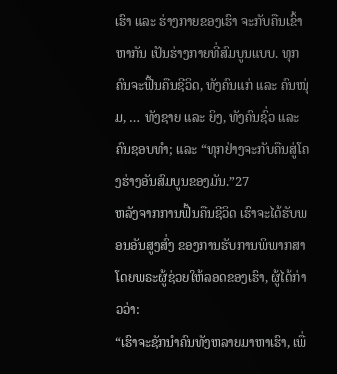ເຮົາ ແລະ ຮ່າງກາຍຂອງເຮົາ ຈະກັບຄືນເຂົ້າຫາກັນ ເປັນຮ່າງກາຍທີ່ສົມບູນແບບ. ທຸກຄົນຈະຟື້ນຄືນຊີວິດ, ທັງຄົນແກ່ ແລະ ຄົນໜຸ່ມ, … ທັງຊາຍ ແລະ ຍິງ, ທັງຄົນຊົ່ວ ແລະ ຄົນຊອບທຳ; ແລະ “ທຸກຢ່າງຈະກັບຄືນສູ່ໂຄງຮ່າງອັນສົມບູນຂອງມັນ.”27
ຫລັງຈາກການຟື້ນຄືນຊີວິດ ເຮົາຈະໄດ້ຮັບພອນອັນສູງສົ່ງ ຂອງການຮັບການພິພາກສາໂດຍພຣະຜູ້ຊ່ວຍໃຫ້ລອດຂອງເຮົາ, ຜູ້ໄດ້ກ່າວວ່າ:
“ເຮົາຈະຊັກນຳຄົນທັງຫລາຍມາຫາເຮົາ, ເພື່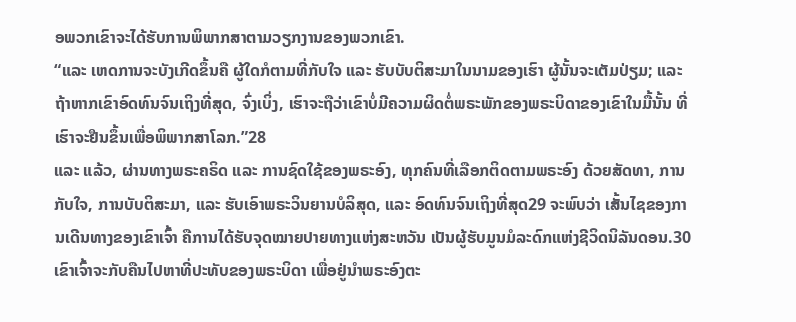ອພວກເຂົາຈະໄດ້ຮັບການພິພາກສາຕາມວຽກງານຂອງພວກເຂົາ.
“ແລະ ເຫດການຈະບັງເກີດຂຶ້ນຄື ຜູ້ໃດກໍຕາມທີ່ກັບໃຈ ແລະ ຮັບບັບຕິສະມາໃນນາມຂອງເຮົາ ຜູ້ນັ້ນຈະເຕັມປ່ຽມ; ແລະ ຖ້າຫາກເຂົາອົດທົນຈົນເຖິງທີ່ສຸດ, ຈົ່ງເບິ່ງ, ເຮົາຈະຖືວ່າເຂົາບໍ່ມີຄວາມຜິດຕໍ່ພຣະພັກຂອງພຣະບິດາຂອງເຂົາໃນມື້ນັ້ນ ທີ່ເຮົາຈະຢືນຂຶ້ນເພື່ອພິພາກສາໂລກ.”28
ແລະ ແລ້ວ, ຜ່ານທາງພຣະຄຣິດ ແລະ ການຊົດໃຊ້ຂອງພຣະອົງ, ທຸກຄົນທີ່ເລືອກຕິດຕາມພຣະອົງ ດ້ວຍສັດທາ, ການກັບໃຈ, ການບັບຕິສະມາ, ແລະ ຮັບເອົາພຣະວິນຍານບໍລິສຸດ, ແລະ ອົດທົນຈົນເຖິງທີ່ສຸດ29 ຈະພົບວ່າ ເສັ້ນໄຊຂອງການເດີນທາງຂອງເຂົາເຈົ້າ ຄືການໄດ້ຮັບຈຸດໝາຍປາຍທາງແຫ່ງສະຫວັນ ເປັນຜູ້ຮັບມູນມໍລະດົກແຫ່ງຊີວິດນິລັນດອນ.30 ເຂົາເຈົ້າຈະກັບຄືນໄປຫາທີ່ປະທັບຂອງພຣະບິດາ ເພື່ອຢູ່ນຳພຣະອົງຕະ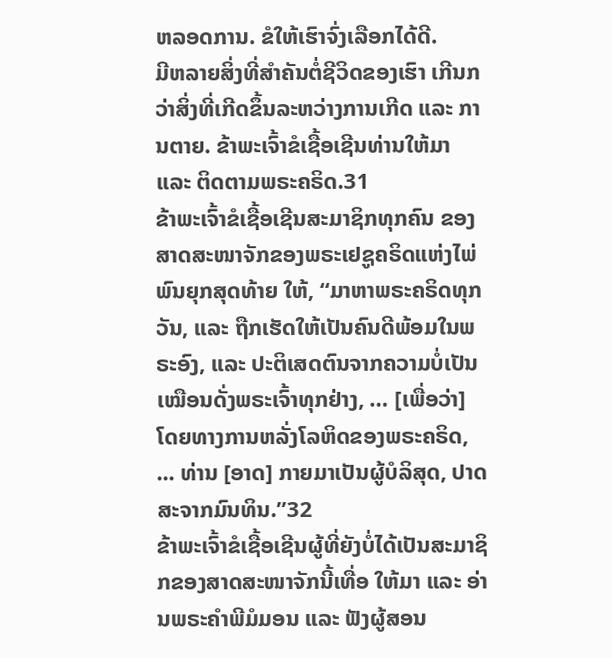ຫລອດການ. ຂໍໃຫ້ເຮົາຈົ່ງເລືອກໄດ້ດີ.
ມີຫລາຍສິ່ງທີ່ສຳຄັນຕໍ່ຊີວິດຂອງເຮົາ ເກີນກວ່າສິ່ງທີ່ເກີດຂຶ້ນລະຫວ່າງການເກີດ ແລະ ການຕາຍ. ຂ້າພະເຈົ້າຂໍເຊື້ອເຊີນທ່ານໃຫ້ມາ ແລະ ຕິດຕາມພຣະຄຣິດ.31
ຂ້າພະເຈົ້າຂໍເຊື້ອເຊີນສະມາຊິກທຸກຄົນ ຂອງສາດສະໜາຈັກຂອງພຣະເຢຊູຄຣິດແຫ່ງໄພ່ພົນຍຸກສຸດທ້າຍ ໃຫ້, “ມາຫາພຣະຄຣິດທຸກວັນ, ແລະ ຖືກເຮັດໃຫ້ເປັນຄົນດີພ້ອມໃນພຣະອົງ, ແລະ ປະຕິເສດຕົນຈາກຄວາມບໍ່ເປັນເໝືອນດັ່ງພຣະເຈົ້າທຸກຢ່າງ, … [ເພື່ອວ່າ] ໂດຍທາງການຫລັ່ງໂລຫິດຂອງພຣະຄຣິດ, ... ທ່ານ [ອາດ] ກາຍມາເປັນຜູ້ບໍລິສຸດ, ປາດສະຈາກມົນທິນ.”32
ຂ້າພະເຈົ້າຂໍເຊື້ອເຊີນຜູ້ທີ່ຍັງບໍ່ໄດ້ເປັນສະມາຊິກຂອງສາດສະໜາຈັກນີ້ເທື່ອ ໃຫ້ມາ ແລະ ອ່ານພຣະຄຳພີມໍມອນ ແລະ ຟັງຜູ້ສອນ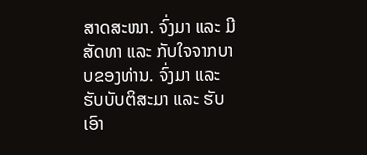ສາດສະໜາ. ຈົ່ງມາ ແລະ ມີສັດທາ ແລະ ກັບໃຈຈາກບາບຂອງທ່ານ. ຈົ່ງມາ ແລະ ຮັບບັບຕິສະມາ ແລະ ຮັບເອົາ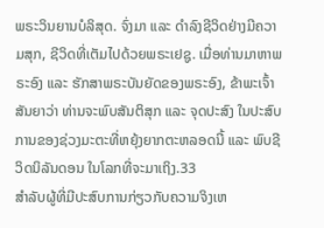ພຣະວິນຍານບໍລິສຸດ. ຈົ່ງມາ ແລະ ດຳລົງຊີວິດຢ່າງມີຄວາມສຸກ, ຊີວິດທີ່ເຕັມໄປດ້ວຍພຣະເຢຊູ. ເມື່ອທ່ານມາຫາພຣະອົງ ແລະ ຮັກສາພຣະບັນຍັດຂອງພຣະອົງ, ຂ້າພະເຈົ້າສັນຍາວ່າ ທ່ານຈະພົບສັນຕິສຸກ ແລະ ຈຸດປະສົງ ໃນປະສົບການຂອງຊ່ວງມະຕະທີ່ຫຍຸ້ງຍາກຕະຫລອດນີ້ ແລະ ພົບຊີວິດນິລັນດອນ ໃນໂລກທີ່ຈະມາເຖິງ.33
ສຳລັບຜູ້ທີ່ມີປະສົບການກ່ຽວກັບຄວາມຈິງເຫ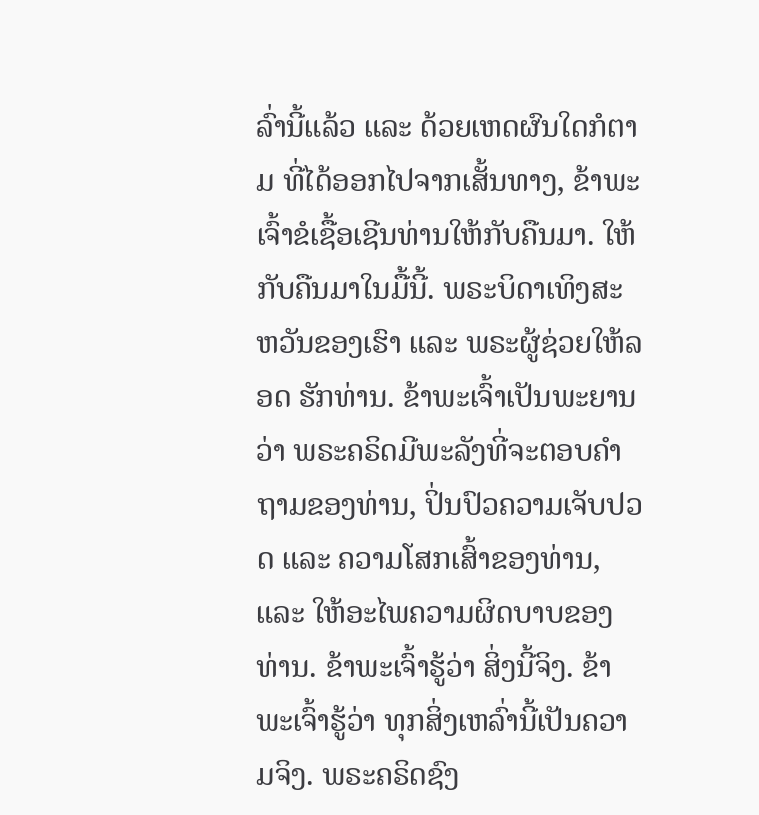ລົ່ານີ້ແລ້ວ ແລະ ດ້ວຍເຫດຜົນໃດກໍຕາມ ທີ່ໄດ້ອອກໄປຈາກເສັ້ນທາງ, ຂ້າພະເຈົ້າຂໍເຊື້ອເຊີນທ່ານໃຫ້ກັບຄືນມາ. ໃຫ້ກັບຄືນມາໃນມື້ນີ້. ພຣະບິດາເທິງສະຫວັນຂອງເຮົາ ແລະ ພຣະຜູ້ຊ່ວຍໃຫ້ລອດ ຮັກທ່ານ. ຂ້າພະເຈົ້າເປັນພະຍານວ່າ ພຣະຄຣິດມີພະລັງທີ່ຈະຕອບຄຳຖາມຂອງທ່ານ, ປິ່ນປົວຄວາມເຈັບປວດ ແລະ ຄວາມໂສກເສົ້າຂອງທ່ານ, ແລະ ໃຫ້ອະໄພຄວາມຜິດບາບຂອງທ່ານ. ຂ້າພະເຈົ້າຮູ້ວ່າ ສິ່ງນີ້ຈິງ. ຂ້າພະເຈົ້າຮູ້ວ່າ ທຸກສິ່ງເຫລົ່ານີ້ເປັນຄວາມຈິງ. ພຣະຄຣິດຊົງ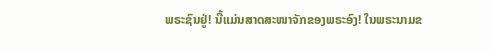ພຣະຊົນຢູ່! ນີ້ແມ່ນສາດສະໜາຈັກຂອງພຣະອົງ! ໃນພຣະນາມຂ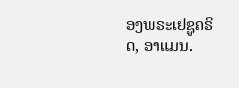ອງພຣະເຢຊູຄຣິດ, ອາແມນ.